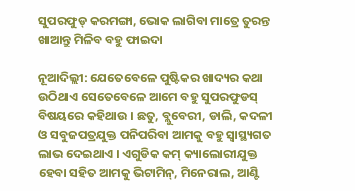ସୁପରଫୁଡ୍‌ କରମଙ୍ଗା, ଭୋକ ଲାଗିବା ମାତ୍ରେ ତୁରନ୍ତ ଖାଆନ୍ତୁ ମିଳିବ ବହୁ ଫାଇଦା

ନୂଆଦିଲ୍ଲୀ: ଯେତେବେଳେ ପୁଷ୍ଟିକର ଖାଦ୍ୟର କଥା ଉଠିଥାଏ ସେତେବେଳେ ଆମେ ବହୁ ସୁପରଫୁଡସ୍ ବିଷୟରେ କହିଥାଉ । ଛତୁ, ବ୍ଲୁବେରୀ, ଡାଲି, କଦଳୀ ଓ ସବୁଜପତ୍ରଯୁକ୍ତ ପନିପରିବା ଆମକୁ ବହୁ ସ୍ୱାସ୍ଥ୍ୟଗତ ଲାଭ ଦେଇଥାଏ । ଏଗୁଡିକ କମ୍ କ୍ୟାଲୋରୀଯୁକ୍ତ ହେବା ସହିତ ଆମକୁ ଭିଟାମିନ୍‌, ମିନେରାଲ, ଆଣ୍ଟି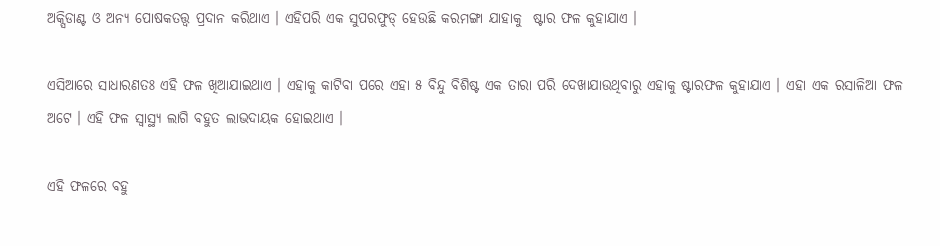ଅକ୍ସିଡାଣ୍ଟ ଓ ଅନ୍ୟ ପୋଷକତତ୍ତ୍ୱ ପ୍ରଦାନ କରିଥାଏ । ଏହିପରି ଏକ ସୁପରଫୁଡ୍ ହେଉଛି କରମଙ୍ଗା ଯାହାକୁ  ଷ୍ଟାର ଫଳ କୁହାଯାଏ ।

ଏସିଆରେ ସାଧାରଣତଃ ଏହି ଫଳ ଖିଆଯାଇଥାଏ । ଏହାକୁ କାଟିବା ପରେ ଏହା ୫ ବିନ୍ଦୁ ବିଶିଷ୍ଟ ଏକ ତାରା ପରି ଦେଖାଯାଉଥିବାରୁ ଏହାକୁ ଷ୍ଟାରଫଳ କୁହାଯାଏ । ଏହା ଏକ ରସାଳିଆ ଫଳ ଅଟେ । ଏହି ଫଳ ସ୍ୱାସ୍ଥ୍ୟ ଲାଗି ବହୁତ ଲାଭଦାୟକ ହୋଇଥାଏ ।

ଏହି ଫଳରେ ବହୁ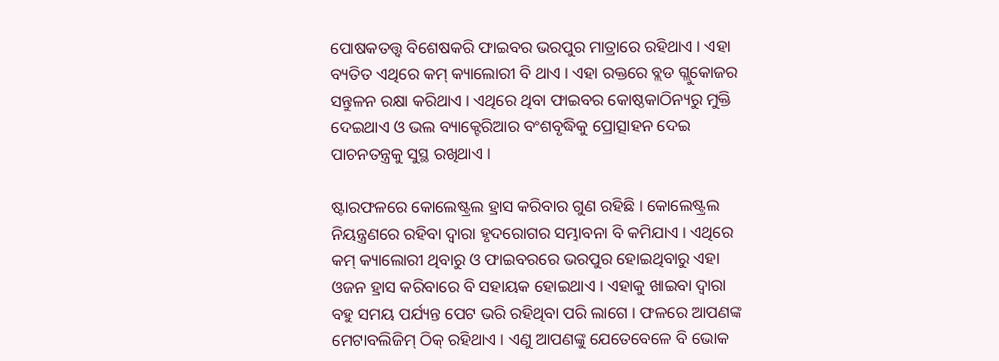ପୋଷକତତ୍ତ୍ୱ ବିଶେଷକରି ଫାଇବର ଭରପୁର ମାତ୍ରାରେ ରହିଥାଏ । ଏହା ବ୍ୟତିତ ଏଥିରେ କମ୍ କ୍ୟାଲୋରୀ ବି ଥାଏ । ଏହା ରକ୍ତରେ ବ୍ଲଡ ଗ୍ଲୁକୋଜର ସନ୍ତୁଳନ ରକ୍ଷା କରିଥାଏ । ଏଥିରେ ଥିବା ଫାଇବର କୋଷ୍ଠକାଠିନ୍ୟରୁ ମୁକ୍ତି ଦେଇଥାଏ ଓ ଭଲ ବ୍ୟାକ୍ଟେରିଆର ବଂଶବୃଦ୍ଧିକୁ ପ୍ରୋତ୍ସାହନ ଦେଇ ପାଚନତନ୍ତ୍ରକୁ ସୁସ୍ଥ ରଖିଥାଏ ।

ଷ୍ଟାରଫଳରେ କୋଲେଷ୍ଟ୍ରଲ ହ୍ରାସ କରିବାର ଗୁଣ ରହିଛି । କୋଲେଷ୍ଟ୍ରଲ ନିୟନ୍ତ୍ରଣରେ ରହିବା ଦ୍ୱାରା ହୃଦରୋଗର ସମ୍ଭାବନା ବି କମିଯାଏ । ଏଥିରେ କମ୍ କ୍ୟାଲୋରୀ ଥିବାରୁ ଓ ଫାଇବରରେ ଭରପୁର ହୋଇଥିବାରୁ ଏହା ଓଜନ ହ୍ରାସ କରିବାରେ ବି ସହାୟକ ହୋଇଥାଏ । ଏହାକୁ ଖାଇବା ଦ୍ୱାରା ବହୁ ସମୟ ପର୍ଯ୍ୟନ୍ତ ପେଟ ଭରି ରହିଥିବା ପରି ଲାଗେ । ଫଳରେ ଆପଣଙ୍କ ମେଟାବଲିଜିମ୍ ଠିକ୍ ରହିଥାଏ । ଏଣୁ ଆପଣଙ୍କୁ ଯେତେବେଳେ ବି ଭୋକ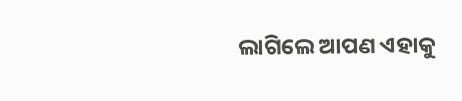ଲାଗିଲେ ଆପଣ ଏହାକୁ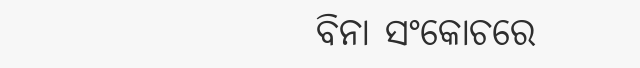ବିନା ସଂକୋଚରେ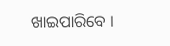ଖାଇପାରିବେ ।